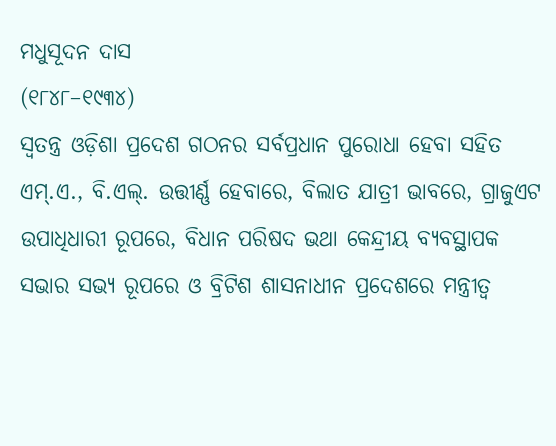ମଧୁସୂଦନ ଦାସ
(୧୮୪୮–୧୯୩୪)
ସ୍ଵତନ୍ତ୍ର ଓଡ଼ିଶା ପ୍ରଦେଶ ଗଠନର ସର୍ବପ୍ରଧାନ ପୁରୋଧା ହେବା ସହିତ ଏମ୍.ଏ., ବି.ଏଲ୍. ଉତ୍ତୀର୍ଣ୍ଣ ହେବାରେ, ବିଲାତ ଯାତ୍ରୀ ଭାବରେ, ଗ୍ରାଜୁଏଟ ଉପାଧିଧାରୀ ରୂପରେ, ବିଧାନ ପରିଷଦ ଭଥା କେନ୍ଦ୍ରୀୟ ବ୍ୟବସ୍ଥାପକ ସଭାର ସଭ୍ୟ ରୂପରେ ଓ ବ୍ରିଟିଶ ଶାସନାଧୀନ ପ୍ରଦେଶରେ ମନ୍ତ୍ରୀତ୍ଵ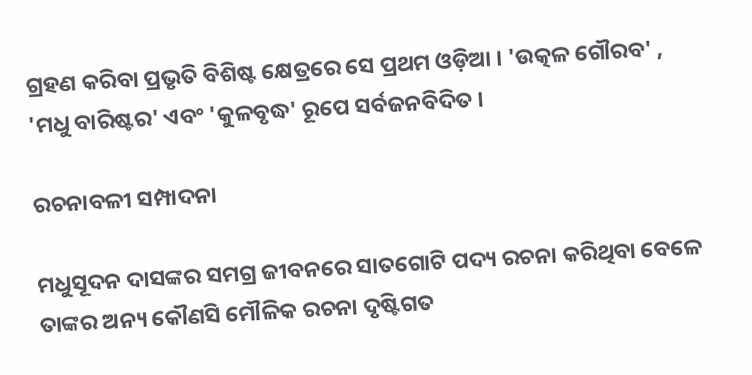ଗ୍ରହଣ କରିବା ପ୍ରଭୃତି ବିଶିଷ୍ଟ କ୍ଷେତ୍ରରେ ସେ ପ୍ରଥମ ଓଡ଼ିଆ । 'ଉତ୍କଳ ଗୌରବ' , 'ମଧୁ ବାରିଷ୍ଟର' ଏବଂ 'କୁଳବୃଦ୍ଧ' ରୂପେ ସର୍ବଜନବିଦିତ ।

ରଚନାବଳୀ ସମ୍ପାଦନା

ମଧୁସୂଦନ ଦାସଙ୍କର ସମଗ୍ର ଜୀବନରେ ସାତଗୋଟି ପଦ୍ୟ ରଚନା କରିଥିବା ବେଳେ ତାଙ୍କର ଅନ୍ୟ କୌଣସି ମୌଳିକ ରଚନା ଦୃଷ୍ଟିଗତ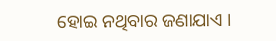ହୋଇ ନଥିବାର ଜଣାଯାଏ ।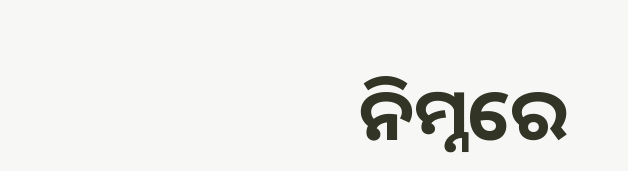ନିମ୍ନରେ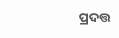ପ୍ରଦତ୍ତ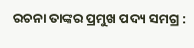ରଚନା ତାଙ୍କର ପ୍ରମୁଖ ପଦ୍ୟ ସମଗ୍ର :